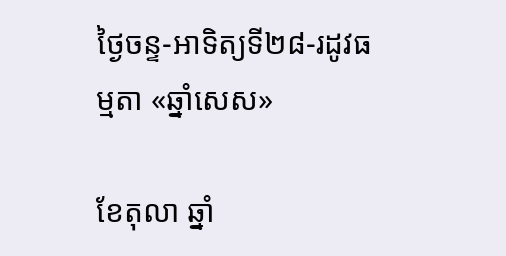ថ្ងៃចន្ទ-អាទិត្យទី២៨-រដូវធម្មតា «ឆ្នាំសេស»

ខែតុលា ឆ្នាំ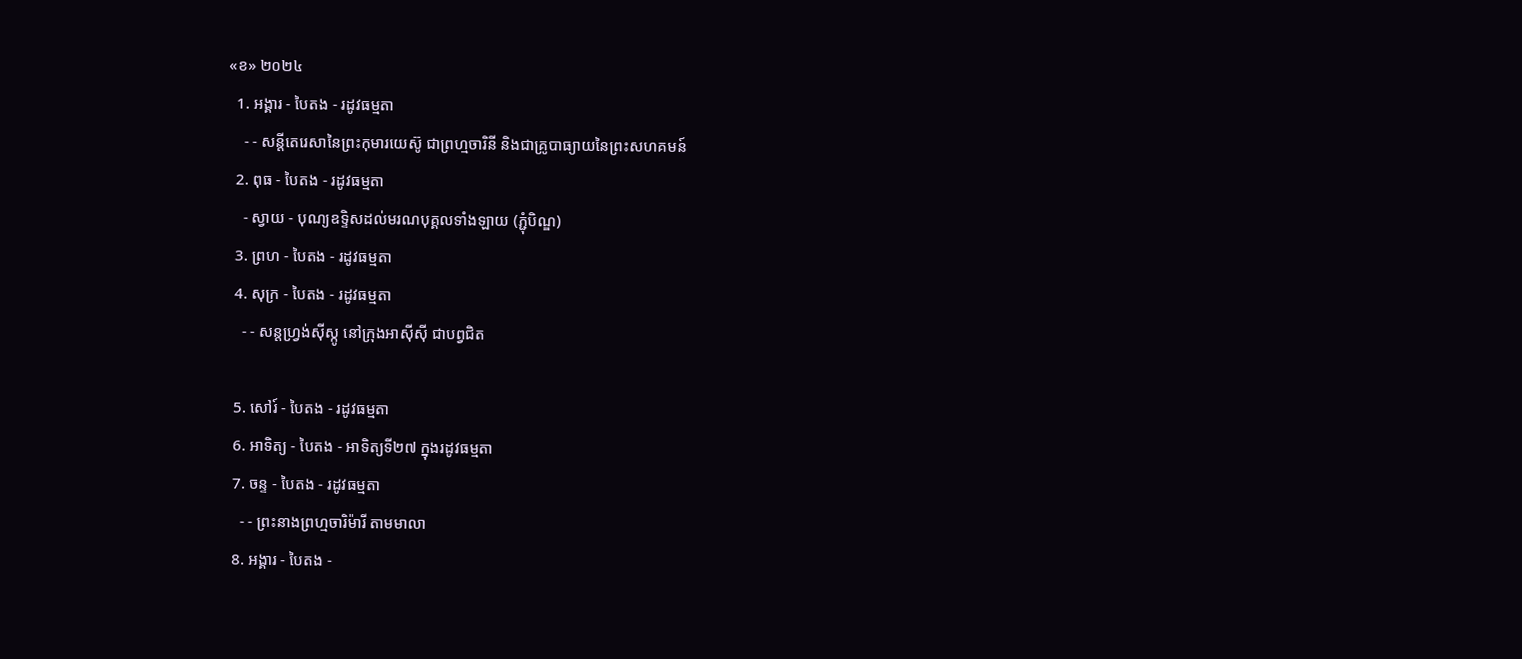«ខ» ២០២៤
  1. អង្គារ - បៃតង - រដូវធម្មតា
    - - សន្តីតេរេសានៃព្រះកុមារយេស៊ូ ជាព្រហ្មចារិនី និងជាគ្រូបាធ្យាយនៃព្រះសហគមន៍
  2. ពុធ - បៃតង - រដូវធម្មតា
    - ស្វាយ - បុណ្យឧទ្ទិសដល់មរណបុគ្គលទាំងឡាយ (ភ្ជុំបិណ្ឌ)
  3. ព្រហ - បៃតង - រដូវធម្មតា
  4. សុក្រ - បៃតង - រដូវធម្មតា
    - - សន្តហ្វ្រង់ស៊ីស្កូ នៅក្រុងអាស៊ីស៊ី ជាបព្វជិត

  5. សៅរ៍ - បៃតង - រដូវធម្មតា
  6. អាទិត្យ - បៃតង - អាទិត្យទី២៧ ក្នុងរដូវធម្មតា
  7. ចន្ទ - បៃតង - រដូវធម្មតា
    - - ព្រះនាងព្រហ្មចារិម៉ារី តាមមាលា
  8. អង្គារ - បៃតង -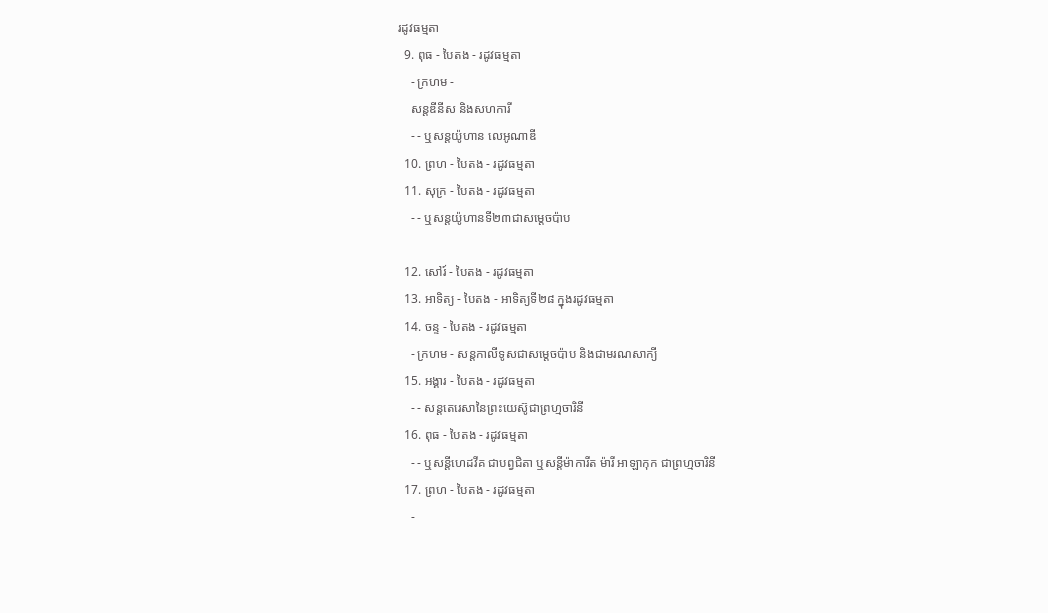រដូវធម្មតា
  9. ពុធ - បៃតង - រដូវធម្មតា
    - ក្រហម -
    សន្តឌីនីស និងសហការី
    - - ឬសន្តយ៉ូហាន លេអូណាឌី
  10. ព្រហ - បៃតង - រដូវធម្មតា
  11. សុក្រ - បៃតង - រដូវធម្មតា
    - - ឬសន្តយ៉ូហានទី២៣ជាសម្តេចប៉ាប

  12. សៅរ៍ - បៃតង - រដូវធម្មតា
  13. អាទិត្យ - បៃតង - អាទិត្យទី២៨ ក្នុងរដូវធម្មតា
  14. ចន្ទ - បៃតង - រដូវធម្មតា
    - ក្រហម - សន្ដកាលីទូសជាសម្ដេចប៉ាប និងជាមរណសាក្យី
  15. អង្គារ - បៃតង - រដូវធម្មតា
    - - សន្តតេរេសានៃព្រះយេស៊ូជាព្រហ្មចារិនី
  16. ពុធ - បៃតង - រដូវធម្មតា
    - - ឬសន្ដីហេដវីគ ជាបព្វជិតា ឬសន្ដីម៉ាការីត ម៉ារី អាឡាកុក ជាព្រហ្មចារិនី
  17. ព្រហ - បៃតង - រដូវធម្មតា
    -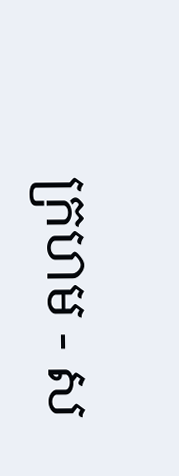ក្រហម - ស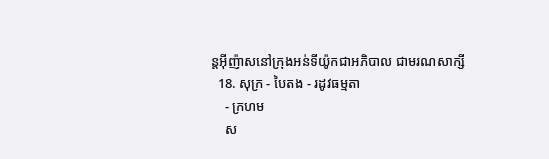ន្តអ៊ីញ៉ាសនៅក្រុងអន់ទីយ៉ូកជាអភិបាល ជាមរណសាក្សី
  18. សុក្រ - បៃតង - រដូវធម្មតា
    - ក្រហម
    ស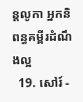ន្តលូកា អ្នកនិពន្ធគម្ពីរដំណឹងល្អ
  19. សៅរ៍ -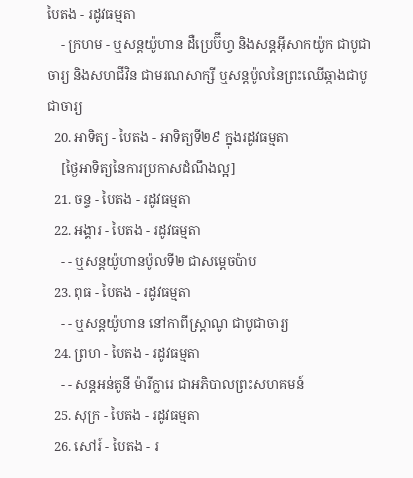បៃតង - រដូវធម្មតា
    - ក្រហម - ឬសន្ដយ៉ូហាន ដឺប្រេប៊ីហ្វ និងសន្ដអ៊ីសាកយ៉ូក ជាបូជាចារ្យ និងសហជីវិន ជាមរណសាក្សី ឬសន្ដប៉ូលនៃព្រះឈើឆ្កាងជាបូជាចារ្យ
  20. អាទិត្យ - បៃតង - អាទិត្យទី២៩ ក្នុងរដូវធម្មតា
    [ថ្ងៃអាទិត្យនៃការប្រកាសដំណឹងល្អ]
  21. ចន្ទ - បៃតង - រដូវធម្មតា
  22. អង្គារ - បៃតង - រដូវធម្មតា
    - - ឬសន្តយ៉ូហានប៉ូលទី២ ជាសម្ដេចប៉ាប
  23. ពុធ - បៃតង - រដូវធម្មតា
    - - ឬសន្ដយ៉ូហាន នៅកាពីស្រ្ដាណូ ជាបូជាចារ្យ
  24. ព្រហ - បៃតង - រដូវធម្មតា
    - - សន្តអន់តូនី ម៉ារីក្លារេ ជាអភិបាលព្រះសហគមន៍
  25. សុក្រ - បៃតង - រដូវធម្មតា
  26. សៅរ៍ - បៃតង - រ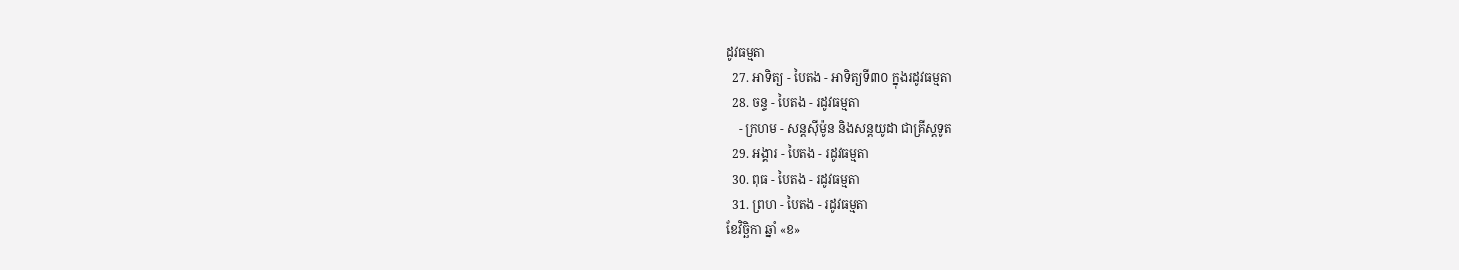ដូវធម្មតា
  27. អាទិត្យ - បៃតង - អាទិត្យទី៣០ ក្នុងរដូវធម្មតា
  28. ចន្ទ - បៃតង - រដូវធម្មតា
    - ក្រហម - សន្ដស៊ីម៉ូន និងសន្ដយូដា ជាគ្រីស្ដទូត
  29. អង្គារ - បៃតង - រដូវធម្មតា
  30. ពុធ - បៃតង - រដូវធម្មតា
  31. ព្រហ - បៃតង - រដូវធម្មតា
ខែវិច្ឆិកា ឆ្នាំ «ខ»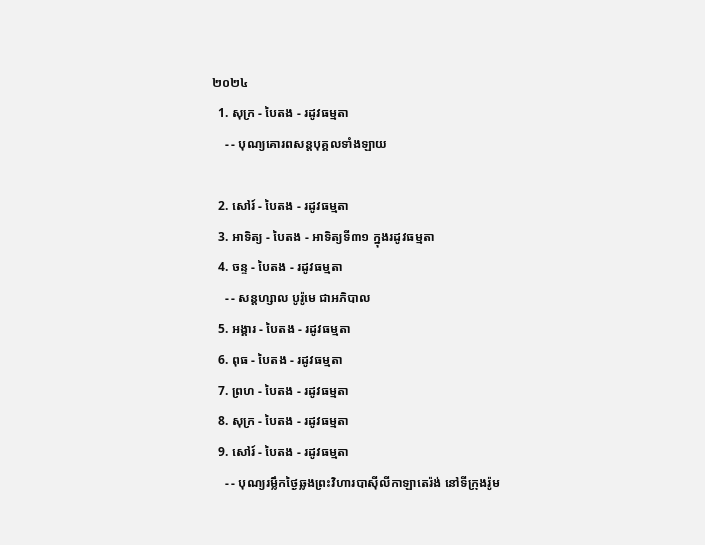២០២៤
  1. សុក្រ - បៃតង - រដូវធម្មតា
    - - បុណ្យគោរពសន្ដបុគ្គលទាំងឡាយ

  2. សៅរ៍ - បៃតង - រដូវធម្មតា
  3. អាទិត្យ - បៃតង - អាទិត្យទី៣១ ក្នុងរដូវធម្មតា
  4. ចន្ទ - បៃតង - រដូវធម្មតា
    - - សន្ដហ្សាល បូរ៉ូមេ ជាអភិបាល
  5. អង្គារ - បៃតង - រដូវធម្មតា
  6. ពុធ - បៃតង - រដូវធម្មតា
  7. ព្រហ - បៃតង - រដូវធម្មតា
  8. សុក្រ - បៃតង - រដូវធម្មតា
  9. សៅរ៍ - បៃតង - រដូវធម្មតា
    - - បុណ្យរម្លឹកថ្ងៃឆ្លងព្រះវិហារបាស៊ីលីកាឡាតេរ៉ង់ នៅទីក្រុងរ៉ូម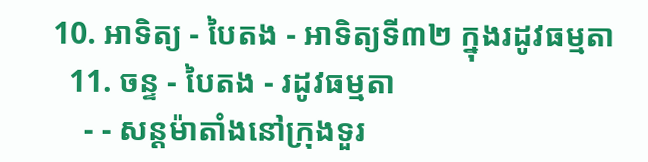10. អាទិត្យ - បៃតង - អាទិត្យទី៣២ ក្នុងរដូវធម្មតា
  11. ចន្ទ - បៃតង - រដូវធម្មតា
    - - សន្ដម៉ាតាំងនៅក្រុងទួរ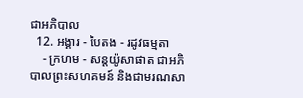ជាអភិបាល
  12. អង្គារ - បៃតង - រដូវធម្មតា
    - ក្រហម - សន្ដយ៉ូសាផាត ជាអភិបាលព្រះសហគមន៍ និងជាមរណសា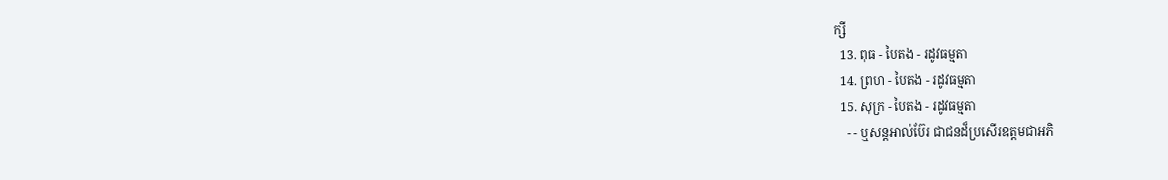ក្សី
  13. ពុធ - បៃតង - រដូវធម្មតា
  14. ព្រហ - បៃតង - រដូវធម្មតា
  15. សុក្រ - បៃតង - រដូវធម្មតា
    - - ឬសន្ដអាល់ប៊ែរ ជាជនដ៏ប្រសើរឧត្ដមជាអភិ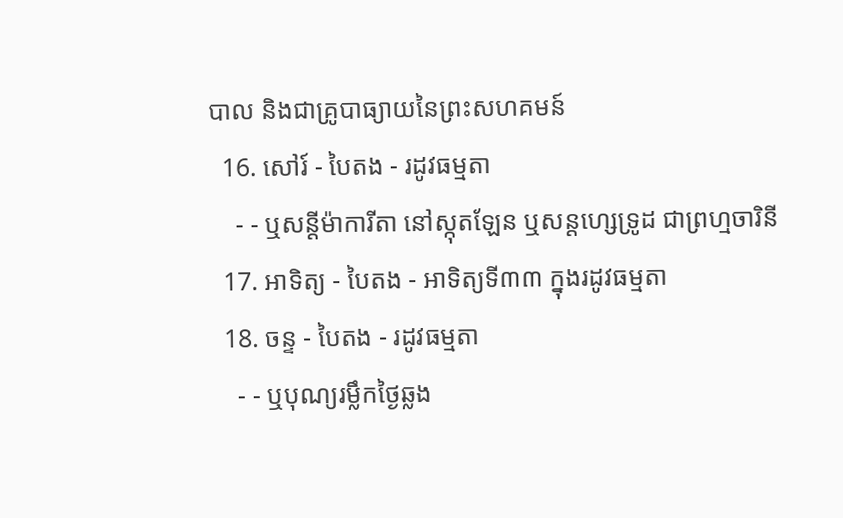បាល និងជាគ្រូបាធ្យាយនៃព្រះសហគមន៍
  16. សៅរ៍ - បៃតង - រដូវធម្មតា
    - - ឬសន្ដីម៉ាការីតា នៅស្កុតឡែន ឬសន្ដហ្សេទ្រូដ ជាព្រហ្មចារិនី
  17. អាទិត្យ - បៃតង - អាទិត្យទី៣៣ ក្នុងរដូវធម្មតា
  18. ចន្ទ - បៃតង - រដូវធម្មតា
    - - ឬបុណ្យរម្លឹកថ្ងៃឆ្លង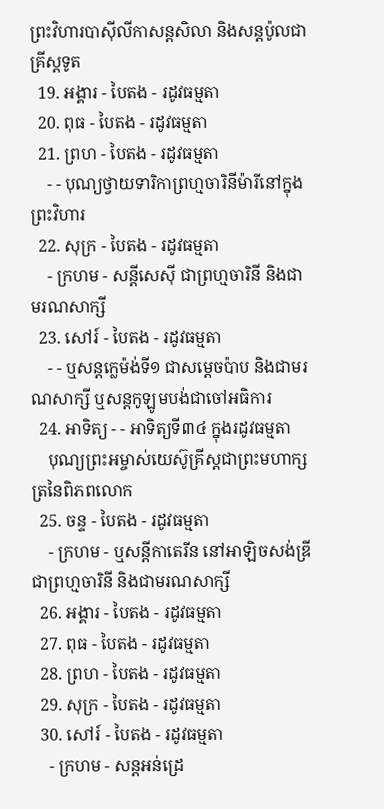ព្រះវិហារបាស៊ីលីកាសន្ដសិលា និងសន្ដប៉ូលជាគ្រីស្ដទូត
  19. អង្គារ - បៃតង - រដូវធម្មតា
  20. ពុធ - បៃតង - រដូវធម្មតា
  21. ព្រហ - បៃតង - រដូវធម្មតា
    - - បុណ្យថ្វាយទារិកាព្រហ្មចារិនីម៉ារីនៅក្នុងព្រះវិហារ
  22. សុក្រ - បៃតង - រដូវធម្មតា
    - ក្រហម - សន្ដីសេស៊ី ជាព្រហ្មចារិនី និងជាមរណសាក្សី
  23. សៅរ៍ - បៃតង - រដូវធម្មតា
    - - ឬសន្ដក្លេម៉ង់ទី១ ជាសម្ដេចប៉ាប និងជាមរណសាក្សី ឬសន្ដកូឡូមបង់ជាចៅអធិការ
  24. អាទិត្យ - - អាទិត្យទី៣៤ ក្នុងរដូវធម្មតា
    បុណ្យព្រះអម្ចាស់យេស៊ូគ្រីស្ដជាព្រះមហាក្សត្រនៃពិភពលោក
  25. ចន្ទ - បៃតង - រដូវធម្មតា
    - ក្រហម - ឬសន្ដីកាតេរីន នៅអាឡិចសង់ឌ្រី ជាព្រហ្មចារិនី និងជាមរណសាក្សី
  26. អង្គារ - បៃតង - រដូវធម្មតា
  27. ពុធ - បៃតង - រដូវធម្មតា
  28. ព្រហ - បៃតង - រដូវធម្មតា
  29. សុក្រ - បៃតង - រដូវធម្មតា
  30. សៅរ៍ - បៃតង - រដូវធម្មតា
    - ក្រហម - សន្ដអន់ដ្រេ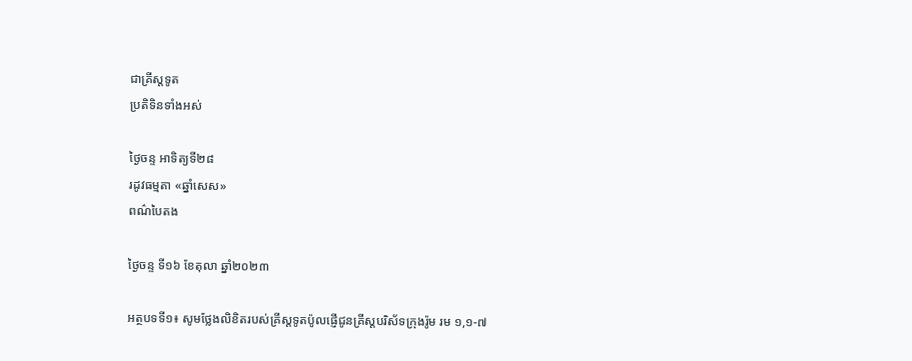ជាគ្រីស្ដទូត
ប្រតិទិនទាំងអស់

ថ្ងៃចន្ទ អាទិត្យទី២៨
រដូវធម្មតា «ឆ្នាំសេស»
ពណ៌បៃតង

ថ្ងៃចន្ទ ទី១៦ ខែតុលា ឆ្នាំ២០២៣

អត្ថបទទី១៖ សូមថ្លែងលិខិតរបស់គ្រីស្ដទូតប៉ូលផ្ញើជូនគ្រីស្តបរិស័ទក្រុងរ៉ូម រម ១,១-៧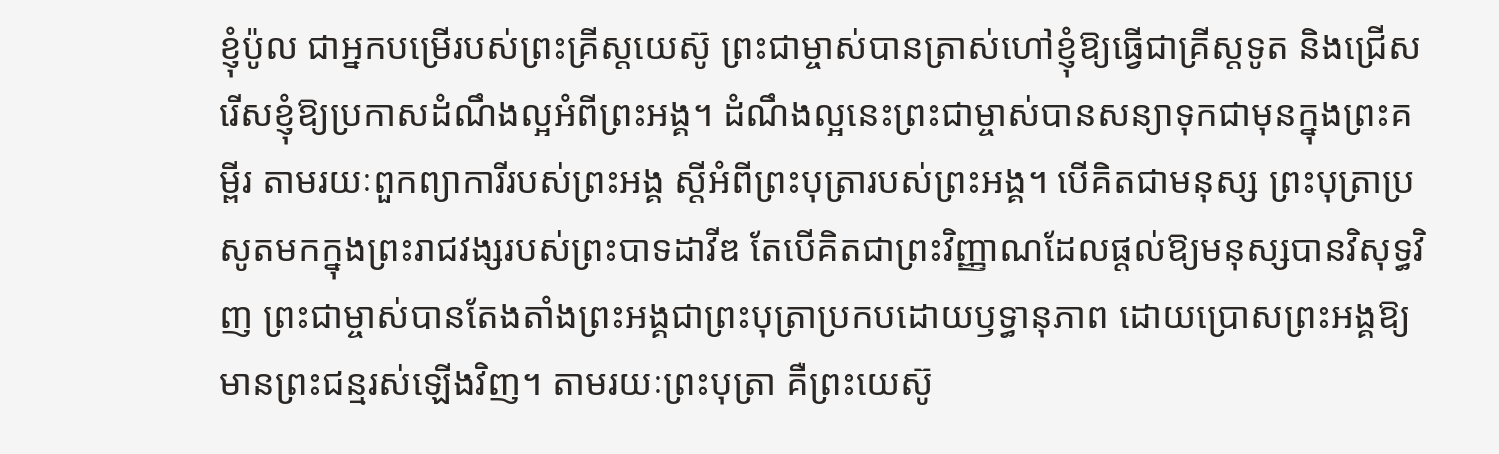ខ្ញុំប៉ូល ជាអ្នកបម្រើរបស់ព្រះគ្រីស្តយេស៊ូ ព្រះជាម្ចាស់បានត្រាស់ហៅខ្ញុំឱ្យធ្វើជាគ្រីស្ដទូត និងជ្រើសរើសខ្ញុំឱ្យប្រកាសដំណឹងល្អអំពីព្រះអង្គ។ ដំណឹងល្អនេះព្រះជាម្ចាស់បានសន្យាទុកជាមុនក្នុងព្រះគម្ពីរ តាមរយៈពួកព្យាការីរបស់ព្រះអង្គ ស្ដីអំពីព្រះបុត្រារបស់ព្រះអង្គ។ បើគិតជាមនុស្ស ព្រះបុត្រាប្រសូតមកក្នុងព្រះរាជវង្សរបស់ព្រះបាទដាវីឌ តែបើគិតជាព្រះវិញ្ញាណដែលផ្ដល់ឱ្យមនុស្សបានវិសុទ្ធវិញ ព្រះជាម្ចាស់បានតែងតាំងព្រះអង្គជាព្រះបុត្រាប្រកបដោយឫទ្ធានុភាព ដោយប្រោសព្រះអង្គឱ្យមានព្រះជន្មរស់ឡើងវិញ។ តាមរយៈព្រះបុត្រា គឺព្រះយេស៊ូ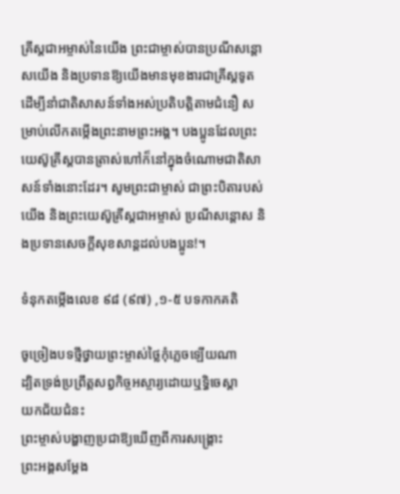គ្រីស្ដជាអម្ចាស់នៃយើង ព្រះជាម្ចាស់បានប្រណីសន្តោសយើង និងប្រទានឱ្យយើងមានមុខងារជាគ្រីស្តទូត ដើម្បីនាំជាតិសាសន៍ទាំងអស់ប្រតិបត្តិតាមជំនឿ សម្រាប់លើកតម្កើងព្រះនាមព្រះអង្គ។ បងប្អូនដែលព្រះយេស៊ូគ្រីស្តបានត្រាស់ហៅក៏នៅក្នុងចំណោមជាតិសាសន៍ទាំងនោះដែរ។ សូមព្រះជាម្ចាស់ ជាព្រះបិតារបស់យើង និងព្រះយេស៊ូគ្រីស្តជាអម្ចាស់ ប្រណីសន្តោស និងប្រទានសេចក្តីសុខសាន្តដល់បងប្អូន!។

ទំនុកតម្កើងលេខ ៩៨ (៩៧) ,១-៥ បទកាកគតិ

ចូច្រៀងបទថ្មីថ្វាយព្រះម្ចាស់ថ្លៃកុំភ្លេចឡើយណា
ដ្បិតទ្រង់ប្រព្រឹត្តសព្វកិច្ចអស្ចារ្យដោយឬទ្ធិចេស្តា
យកជ័យជំនះ
ព្រះម្ចាស់បង្ហាញប្រជាឱ្យឃើញពីការសង្រ្គោះ
ព្រះអង្គសម្ដែង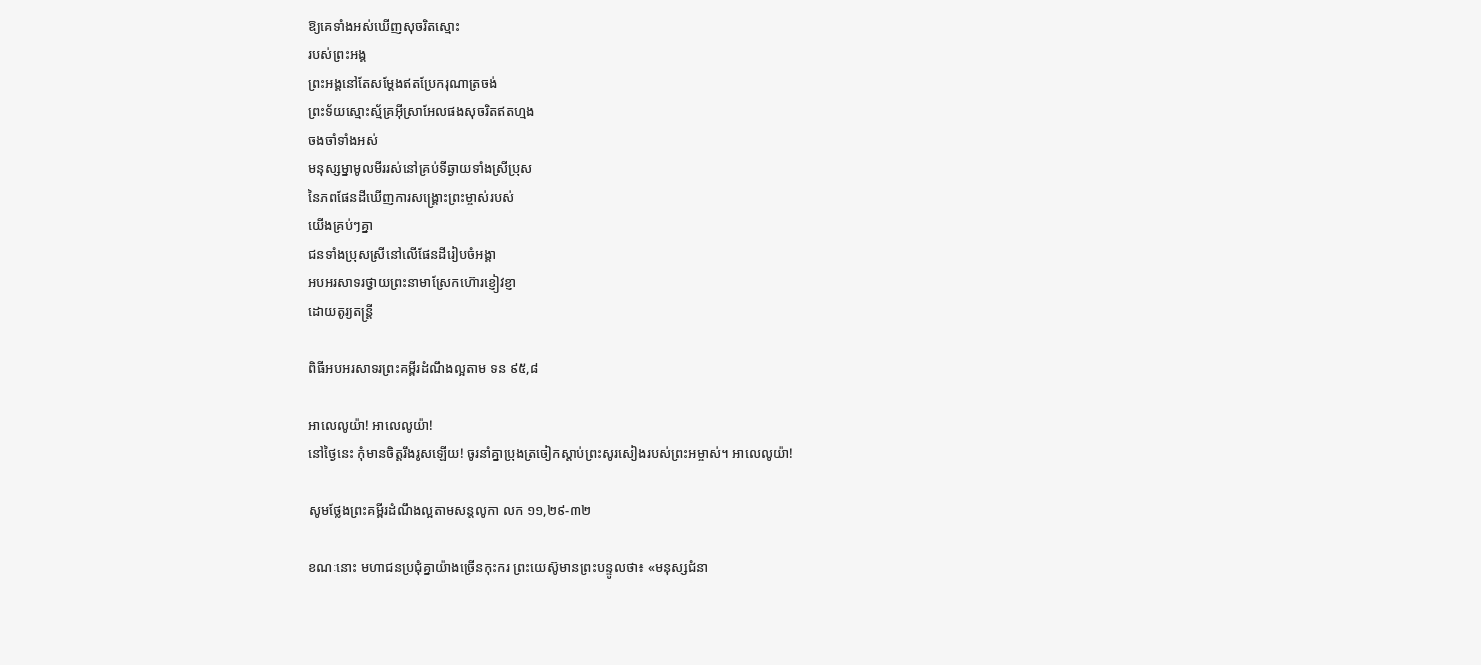ឱ្យគេទាំងអស់ឃើញសុចរិតស្មោះ
របស់ព្រះអង្គ
ព្រះអង្គនៅតែសម្ដែងឥតប្រែករុណាត្រចង់
ព្រះទ័យស្មោះស្ម័គ្រអ៊ីស្រាអែលផងសុចរិតឥតហ្មង
ចងចាំទាំងអស់
មនុស្សម្នាមូលមីររស់នៅគ្រប់ទីឆ្ងាយទាំងស្រីប្រុស
នៃភពផែនដីឃើញការសង្រ្គោះព្រះម្ចាស់របស់
យើងគ្រប់ៗគ្នា
ជនទាំងប្រុសស្រីនៅលើផែនដីរៀបចំអង្គា
អបអរសាទរថ្វាយព្រះនាមាស្រែកហ៊ោរខ្ញៀវខ្ញា
ដោយតូរ្យតន្រ្តី

ពិធីអបអរសាទរព្រះគម្ពីរដំណឹងល្អតាម ទន ៩៥,៨

អាលេលូយ៉ា! អាលេលូយ៉ា!
នៅថ្ងៃនេះ កុំមានចិត្តរឹងរូសឡើយ! ចូរនាំគ្នាប្រុងត្រចៀកស្តាប់ព្រះសូរសៀងរបស់ព្រះអម្ចាស់។ អាលេលូយ៉ា!

សូមថ្លែងព្រះគម្ពីរដំណឹងល្អតាមសន្តលូកា លក ១១,២៩-៣២

ខណៈនោះ មហាជនប្រជុំគ្នាយ៉ាងច្រើនកុះករ ព្រះយេស៊ូមានព្រះបន្ទូលថា៖ «មនុស្សជំនា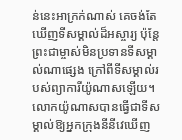ន់នេះអាក្រក់ណាស់ គេចង់តែឃើញទីសម្គាល់ដ៏អស្ចារ្យ ប៉ុន្តែ ព្រះជាម្ចាស់មិនប្រទានទីសម្គាល់ណាផ្សេង ក្រៅពីទីសម្គាល់របស់ព្យាការីយ៉ូណាសឡើយ។ លោកយ៉ូណាសបានធ្វើជាទីសម្គាល់ឱ្យអ្នកក្រុងនីនីវេឃើញ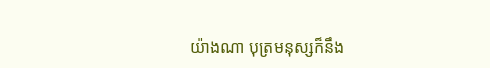យ៉ាងណា បុត្រមនុស្សក៏នឹង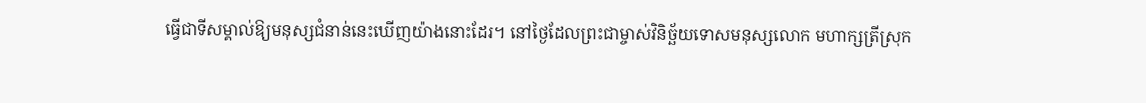ធ្វើជាទីសម្គាល់ឱ្យមនុស្សជំនាន់នេះឃើញយ៉ាងនោះដែរ។ នៅថ្ងៃដែលព្រះជាម្ចាស់វិនិច្ឆ័យទោសមនុស្សលោក មហាក្សត្រីស្រុក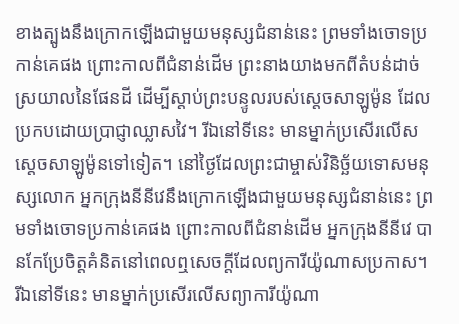ខាងត្បូងនឹងក្រោកឡើងជាមួយមនុស្សជំនាន់នេះ ព្រមទាំងចោទប្រកាន់គេផង ព្រោះកាលពីជំនាន់ដើម ព្រះនាងយាងមកពីតំបន់ដាច់ស្រយាលនៃផែនដី ដើម្បីស្តាប់ព្រះបន្ទូលរបស់ស្តេចសាឡូម៉ូន ដែលប្រកបដោយប្រាជ្ញាឈ្លាសវៃ។ រីឯនៅទីនេះ មានម្នាក់ប្រសើរលើសស្តេចសាឡូម៉ូនទៅទៀត។ នៅថ្ងៃដែលព្រះជាម្ចាស់វិនិច្ឆ័យទោសមនុស្សលោក អ្នកក្រុងនីនីវេនឹងក្រោកឡើងជាមួយមនុស្សជំនាន់នេះ ព្រមទាំងចោទប្រកាន់គេផង ព្រោះកាលពីជំនាន់ដើម អ្នកក្រុងនីនីវេ បានកែប្រែចិត្តគំនិតនៅពេលឮសេចក្តីដែលព្យការីយ៉ូណាសប្រកាស។ រីឯនៅទីនេះ មានម្នាក់ប្រសើរលើសព្យាការីយ៉ូណា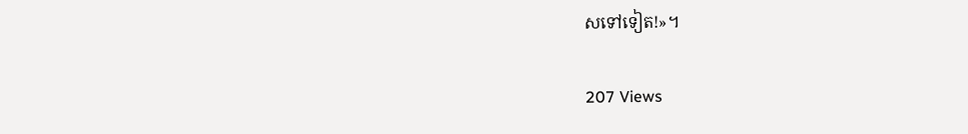សទៅទៀត!»។

207 Views